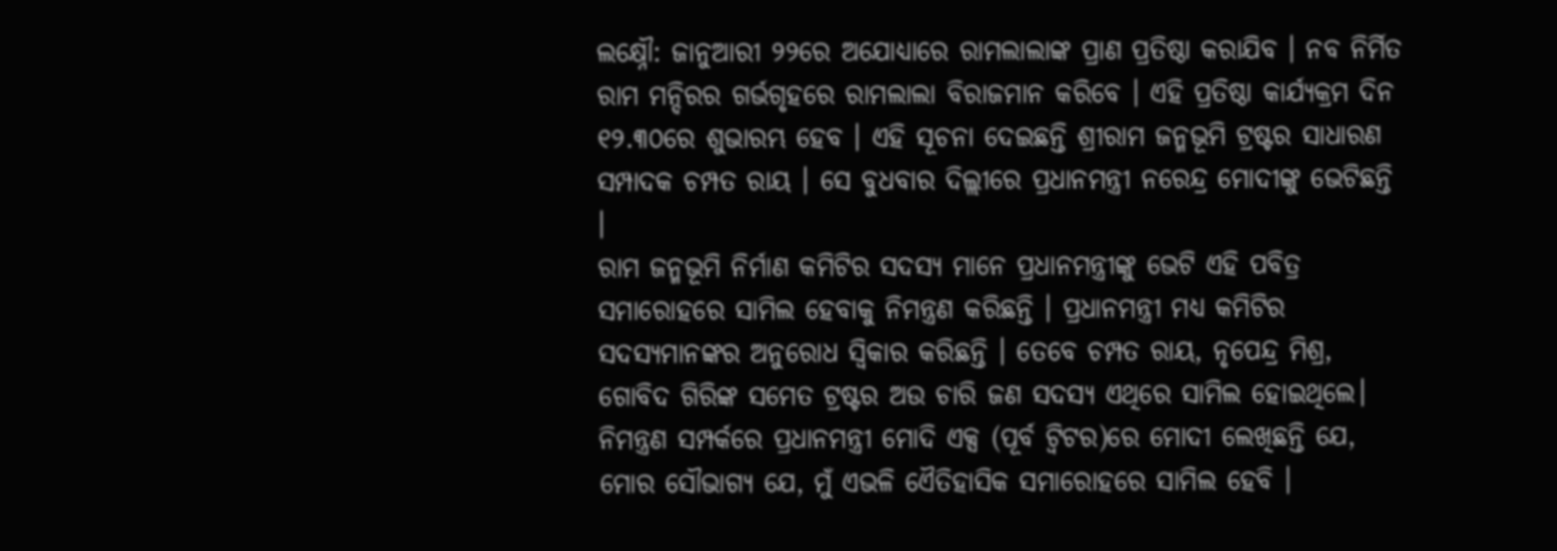ଲକ୍ଷ୍ନୌ: ଜାନୁଆରୀ ୨୨ରେ ଅଯୋଧ୍ୟାରେ ରାମଲାଲାଙ୍କ ପ୍ରାଣ ପ୍ରତିଷ୍ଠା କରାଯିବ । ନବ ନିର୍ମିତ ରାମ ମନ୍ଦିରର ଗର୍ଭଗୃହରେ ରାମଲାଲା ବିରାଜମାନ କରିବେ । ଏହି ପ୍ରତିଷ୍ଠା କାର୍ଯ୍ୟକ୍ରମ ଦିନ ୧୨.୩୦ରେ ଶୁଭାରମ୍ଭ ହେବ । ଏହି ସୂଚନା ଦେଇଛନ୍ତି ଶ୍ରୀରାମ ଜନ୍ମଭୂମି ଟ୍ରଷ୍ଟର ସାଧାରଣ ସମ୍ପାଦକ ଚମ୍ପତ ରାୟ । ସେ ବୁଧବାର ଦିଲ୍ଲୀରେ ପ୍ରଧାନମନ୍ତ୍ରୀ ନରେନ୍ଦ୍ର ମୋଦୀଙ୍କୁ ଭେଟିଛନ୍ତି ।
ରାମ ଜନ୍ମଭୂମି ନିର୍ମାଣ କମିଟିର ସଦସ୍ୟ ମାନେ ପ୍ରଧାନମନ୍ତ୍ରୀଙ୍କୁ ଭେଟି ଏହି ପବିତ୍ର ସମାରୋହରେ ସାମିଲ ହେବାକୁ ନିମନ୍ତ୍ରଣ କରିଛନ୍ତି । ପ୍ରଧାନମନ୍ତ୍ରୀ ମଧ୍ୟ କମିଟିର ସଦସ୍ୟମାନଙ୍କର ଅନୁରୋଧ ସ୍ବିକାର କରିଛନ୍ତି । ତେବେ ଚମ୍ପତ ରାୟ, ନୃପେନ୍ଦ୍ର ମିଶ୍ର, ଗୋବିଦ ଗିରିଙ୍କ ସମେତ ଟ୍ରଷ୍ଟର ଅଉ ଚାରି ଜଣ ସଦସ୍ୟ ଏଥିରେ ସାମିଲ ହୋଇଥିଲେ।
ନିମନ୍ତ୍ରଣ ସମ୍ପର୍କରେ ପ୍ରଧାନମନ୍ତ୍ରୀ ମୋଦି ଏକ୍ସ (ପୂର୍ବ ଟ୍ବିଟର)ରେ ମୋଦୀ ଲେଖିଛନ୍ତି ଯେ, ମୋର ସୌଭାଗ୍ୟ ଯେ, ମୁଁ ଏଭଳି ଏୈତିହାସିକ ସମାରୋହରେ ସାମିଲ ହେବି ।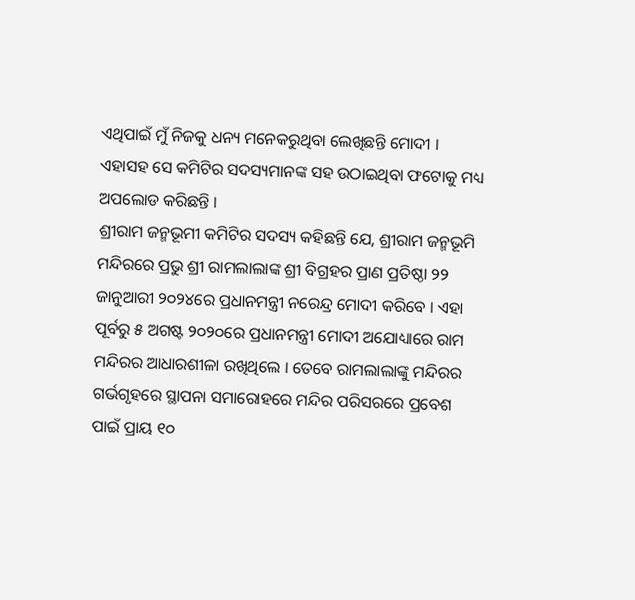ଏଥିପାଇଁ ମୁଁ ନିଜକୁ ଧନ୍ୟ ମନେକରୁଥିବା ଲେଖିଛନ୍ତି ମୋଦୀ । ଏହାସହ ସେ କମିଟିର ସଦସ୍ୟମାନଙ୍କ ସହ ଉଠାଇଥିବା ଫଟୋକୁ ମଧ୍ୟ ଅପଲୋଡ କରିଛନ୍ତି ।
ଶ୍ରୀରାମ ଜନ୍ମଭୂମୀ କମିଟିର ସଦସ୍ୟ କହିଛନ୍ତି ଯେ, ଶ୍ରୀରାମ ଜନ୍ମଭୂମି ମନ୍ଦିରରେ ପ୍ରଭୁ ଶ୍ରୀ ରାମଲାଲାଙ୍କ ଶ୍ରୀ ବିଗ୍ରହର ପ୍ରାଣ ପ୍ରତିଷ୍ଠା ୨୨ ଜାନୁଆରୀ ୨୦୨୪ରେ ପ୍ରଧାନମନ୍ତ୍ରୀ ନରେନ୍ଦ୍ର ମୋଦୀ କରିବେ । ଏହା ପୂର୍ବରୁ ୫ ଅଗଷ୍ଟ ୨୦୨୦ରେ ପ୍ରଧାନମନ୍ତ୍ରୀ ମୋଦୀ ଅଯୋଧ୍ୟାରେ ରାମ ମନ୍ଦିରର ଆଧାରଶୀଳା ରଖିଥିଲେ । ତେବେ ରାମଲାଲାଙ୍କୁ ମନ୍ଦିରର ଗର୍ଭଗୃହରେ ସ୍ଥାପନା ସମାରୋହରେ ମନ୍ଦିର ପରିସରରେ ପ୍ରବେଶ ପାଇଁ ପ୍ରାୟ ୧୦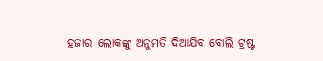ହଜାର ଲୋକଙ୍କୁ ଅନୁମତି ଦିଆଯିବ ବୋଲି ଟ୍ରଷ୍ଟ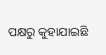ପକ୍ଷରୁ କୁହାଯାଇଛି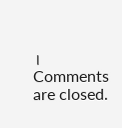।
Comments are closed.